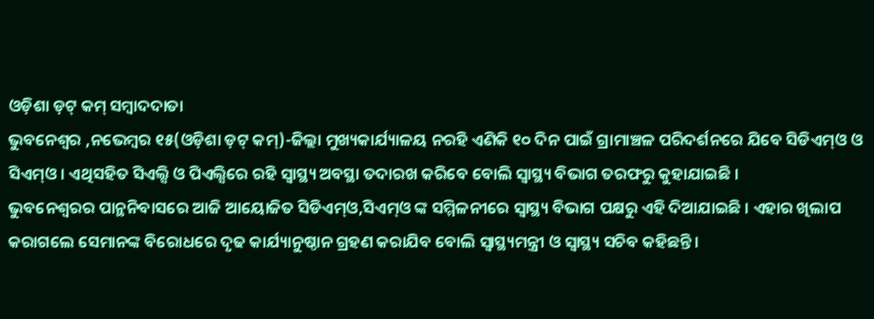ଓଡ଼ିଶା ଡ଼ଟ୍ କମ୍ ସମ୍ବାଦଦାତା
ଭୁବନେଶ୍ୱର ,ନଭେମ୍ବର ୧୫(ଓଡ଼ିଶା ଡ଼ଟ୍ କମ୍)-ଜିଲ୍ଲା ମୁଖ୍ୟକାର୍ଯ୍ୟାଳୟ ନରହି ଏଣିକି ୧୦ ଦିନ ପାଇଁ ଗ୍ରାମାଞ୍ଚଳ ପରିଦର୍ଶନରେ ଯିବେ ସିଡିଏମ୍ଓ ଓ ସିଏମ୍ଓ । ଏଥିସହିତ ସିଏଲ୍ସି ଓ ପିଏଲ୍ସିରେ ରହି ସ୍ୱାସ୍ଥ୍ୟ ଅବସ୍ଥା ତଦାରଖ କରିବେ ବୋଲି ସ୍ୱାସ୍ଥ୍ୟ ବିଭାଗ ତରଫରୁ କୁହାଯାଇଛି ।
ଭୁବନେଶ୍ୱରର ପାନ୍ଥନିବାସରେ ଆଜି ଆୟୋଜିତ ସିଡିଏମ୍ଓ,ସିଏମ୍ଓ ଙ୍କ ସମ୍ମିଳନୀରେ ସ୍ୱାସ୍ଥ୍ୟ ବିଭାଗ ପକ୍ଷରୁ ଏହି ଦିଆଯାଇଛି । ଏହାର ଖିଲାପ କରାଗଲେ ସେମାନଙ୍କ ବିରୋଧରେ ଦୃଢ କାର୍ଯ୍ୟାନୁଷ୍ଠାନ ଗ୍ରହଣ କରାଯିବ ବୋଲି ସ୍ୱାସ୍ଥ୍ୟମନ୍ତ୍ରୀ ଓ ସ୍ୱାସ୍ଥ୍ୟ ସଚିବ କହିଛନ୍ତି ।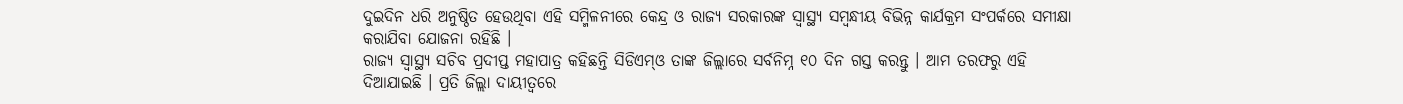ଦୁଇଦିନ ଧରି ଅନୁଷ୍ଠିତ ହେଉଥିବା ଏହି ସମ୍ମିଳନୀରେ କେନ୍ଦ୍ର ଓ ରାଜ୍ୟ ସରକାରଙ୍କ ସ୍ୱାସ୍ଥ୍ୟ ସମ୍ବନ୍ଧୀୟ ବିଭିନ୍ନ କାର୍ଯକ୍ରମ ସଂପର୍କରେ ସମୀକ୍ଷା କରାଯିବା ଯୋଜନା ରହିଛି ।
ରାଜ୍ୟ ସ୍ୱାସ୍ଥ୍ୟ ସଚିବ ପ୍ରଦୀପ୍ତ ମହାପାତ୍ର କହିଛନ୍ତି ସିଡିଏମ୍ଓ ତାଙ୍କ ଜିଲ୍ଲାରେ ସର୍ବନିମ୍ନ ୧୦ ଦିନ ଗସ୍ତ କରନ୍ତୁ । ଆମ ତରଫରୁ ଏହି ଦିଆଯାଇଛି । ପ୍ରତି ଜିଲ୍ଲା ଦାୟୀତ୍ୱରେ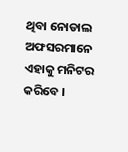ଥିବା ନୋଡାଲ ଅଫସରମାନେ ଏହାକୁ ମନିଟର କରିବେ ।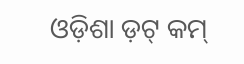ଓଡ଼ିଶା ଡ଼ଟ୍ କମ୍